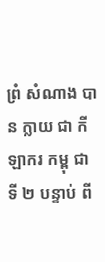ព្រំ សំណាង បាន ក្លាយ ជា កីឡាករ កម្ពុ ជាទី ២ បន្ទាប់ ពី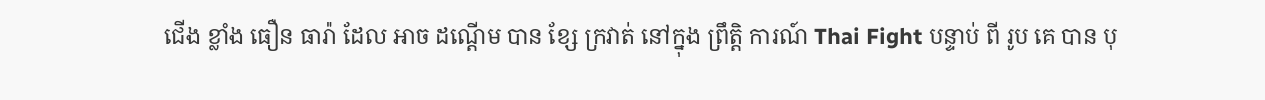ជើង ខ្លាំង ធឿន ធារ៉ា ដែល អាច ដណ្តើម បាន ខ្សែ ក្រវាត់ នៅក្នុង ព្រឹត្តិ ការណ៍ Thai Fight បន្ទាប់ ពី រូប គេ បាន បុ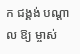ក ជង្គង់ បណ្តាល ឱ្យ ម្ចាស់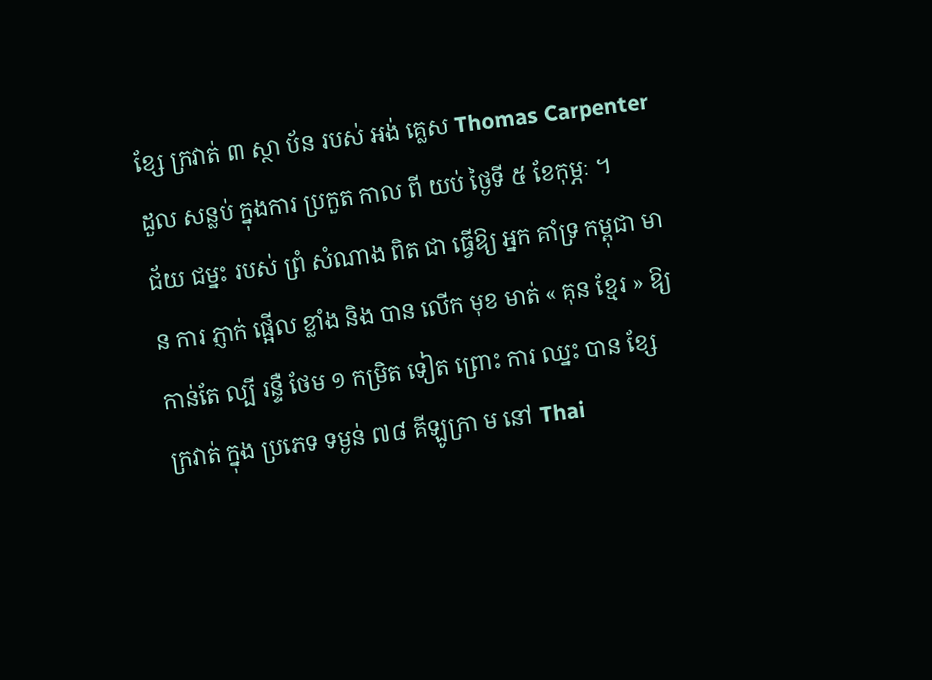ខ្សែ ក្រវាត់ ៣ ស្ថា ប័ន របស់ អង់ គ្លេស Thomas Carpenter ដួល សន្លប់ ក្នុងការ ប្រកួត កាល ពី យប់ ថ្ងៃទី ៥ ខែកុម្ភៈ ។
ជ័យ ជម្នះ របស់ ព្រំ សំណាង ពិត ជា ធ្វើឱ្យ អ្នក គាំទ្រ កម្ពុជា មាន ការ ភ្ញាក់ ផ្អើល ខ្លាំង និង បាន លើក មុខ មាត់ « គុន ខ្មែរ » ឱ្យ កាន់តែ ល្បី រន្ទឺ ថែម ១ កម្រិត ទៀត ព្រោះ ការ ឈ្នះ បាន ខ្សែ ក្រវាត់ ក្នុង ប្រភេទ ទម្ងន់ ៧៨ គីឡូក្រា ម នៅ Thai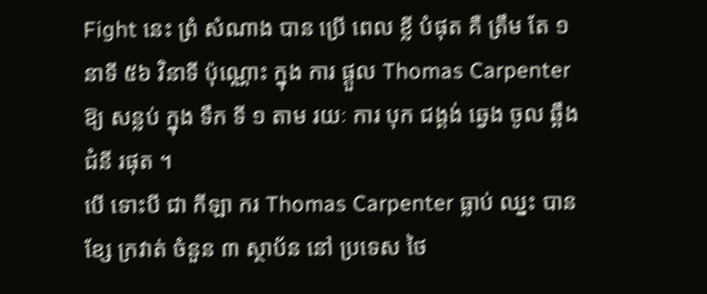Fight នេះ ព្រំ សំណាង បាន ប្រើ ពេល ខ្លី បំផុត គឺ ត្រឹម តែ ១ នាទី ៥៦ វិនាទី ប៉ុណ្ណោះ ក្នុង ការ ផ្តួល Thomas Carpenter ឱ្យ សន្លប់ ក្នុង ទឹក ទី ១ តាម រយៈ ការ បុក ជង្គង់ ឆ្វេង ចូល ឆ្អឹង ជំនី រផុត ។
បើ ទោះបី ជា កីឡា ករ Thomas Carpenter ធ្លាប់ ឈ្នះ បាន ខ្សែ ក្រវាត់ ចំនួន ៣ ស្ថាប័ន នៅ ប្រទេស ថៃ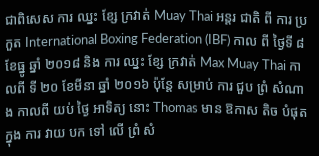ជាពិសេស ការ ឈ្នះ ខ្សែ ក្រវាត់ Muay Thai អន្តរ ជាតិ ពី ការ ប្រកួត International Boxing Federation (IBF) កាល ពី ថ្ងៃទី ៨ ខែធ្នូ ឆ្នាំ ២០១៨ និង ការ ឈ្នះ ខ្សែ ក្រវាត់ Max Muay Thai កាលពី ទី ២០ ខែមីនា ឆ្នាំ ២០១៦ ប៉ុន្តែ សម្រាប់ ការ ជួប ព្រំ សំណាង កាលពី យប់ ថ្ងៃ អាទិត្យ នោះ Thomas មាន ឱកាស តិច បំផុត ក្នុង ការ វាយ បក ទៅ លើ ព្រំ សំ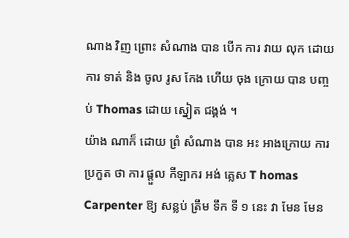ណាង វិញ ព្រោះ សំណាង បាន បើក ការ វាយ លុក ដោយ ការ ទាត់ និង ចូល រូស កែង ហើយ ចុង ក្រោយ បាន បញ្ចប់ Thomas ដោយ ស្នៀត ជង្គង់ ។
យ៉ាង ណាក៏ ដោយ ព្រំ សំណាង បាន អះ អាងក្រោយ ការ ប្រកួត ថា ការ ផ្តួល កីឡាករ អង់ គ្លេស T homas Carpenter ឱ្យ សន្លប់ ត្រឹម ទឹក ទី ១ នេះ វា មែន មែន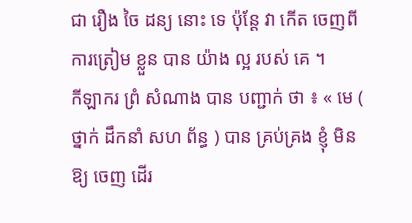ជា រឿង ចៃ ដន្យ នោះ ទេ ប៉ុន្តែ វា កើត ចេញពី ការត្រៀម ខ្លួន បាន យ៉ាង ល្អ របស់ គេ ។
កីឡាករ ព្រំ សំណាង បាន បញ្ជាក់ ថា ៖ « មេ ( ថ្នាក់ ដឹកនាំ សហ ព័ន្ធ ) បាន គ្រប់គ្រង ខ្ញុំ មិនឱ្យ ចេញ ដើរ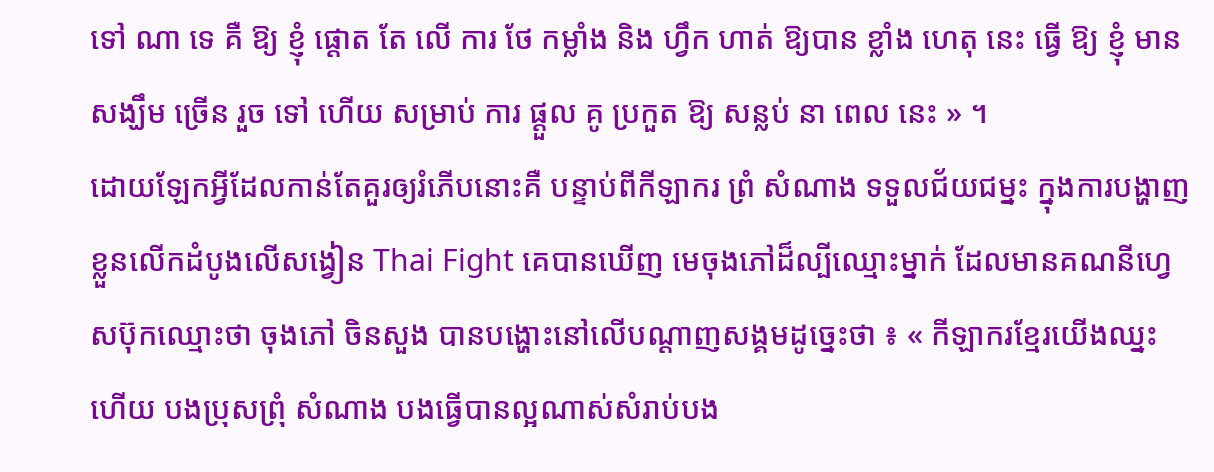ទៅ ណា ទេ គឺ ឱ្យ ខ្ញុំ ផ្តោត តែ លើ ការ ថែ កម្លាំង និង ហ្វឹក ហាត់ ឱ្យបាន ខ្លាំង ហេតុ នេះ ធ្វើ ឱ្យ ខ្ញុំ មាន សង្ឃឹម ច្រើន រួច ទៅ ហើយ សម្រាប់ ការ ផ្តួល គូ ប្រកួត ឱ្យ សន្លប់ នា ពេល នេះ » ។
ដោយឡែកអ្វីដែលកាន់តែគួរឲ្យរំភើបនោះគឺ បន្ទាប់ពីកីឡាករ ព្រំ សំណាង ទទួលជ័យជម្នះ ក្នុងការបង្ហាញខ្លួនលើកដំបូងលើសង្វៀន Thai Fight គេបានឃើញ មេចុងភៅដ៏ល្បីឈ្មោះម្នាក់ ដែលមានគណនីហ្វេសប៊ុកឈ្មោះថា ចុងភៅ ចិនសួង បានបង្ហោះនៅលើបណ្តាញសង្គមដូច្នេះថា ៖ « កីឡាករខ្មែរយើងឈ្នះហើយ បងប្រុសព្រុំ សំណាង បងធ្វើបានល្អណាស់សំរាប់បង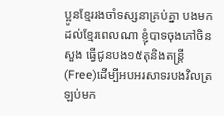ប្អូនខ្មែររងចាំទស្សនាគ្រប់គ្នា បងមកដល់ខ្មែរពេលណា ខ្ញុំបាទចុងភៅចិន សួង ធ្វើជូនបង១៥តុនិងតន្រ្តី(Free)ដើម្បីអបអរសាទរបងវិលត្រឡប់មក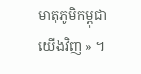មាតុភូមិកម្ពុជាយើងវិញ » ។